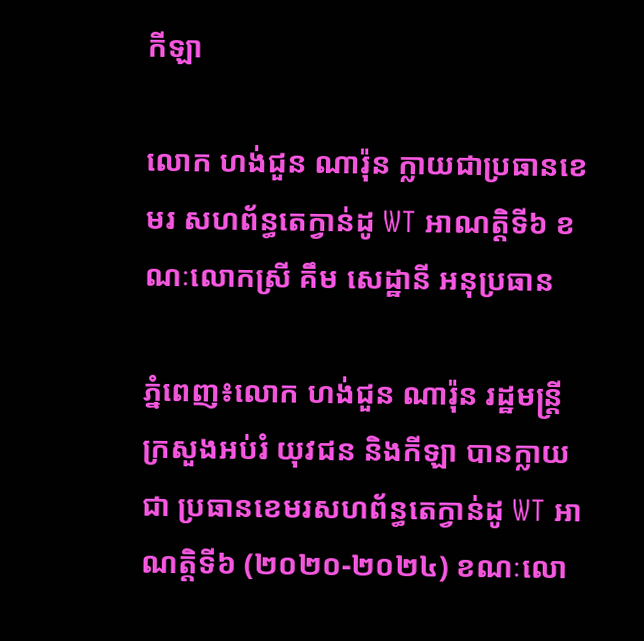កីឡា

លោក ហង់ជួន ណារ៉ុន ក្លាយជាប្រធានខេមរ សហព័ន្ធតេក្វាន់ដូ WT អាណត្តិទី៦ ខណៈលោកស្រី គឹម សេដ្ឋានី អនុប្រធាន

ភ្នំពេញ៖លោក ហង់ជួន ណារ៉ុន រដ្ឋមន្រ្តីក្រសួងអប់រំ យុវជន និងកីឡា បានក្លាយជា ប្រធានខេមរសហព័ន្ធតេក្វាន់ដូ WT អាណត្តិទី៦ (២០២០-២០២៤) ខណៈលោ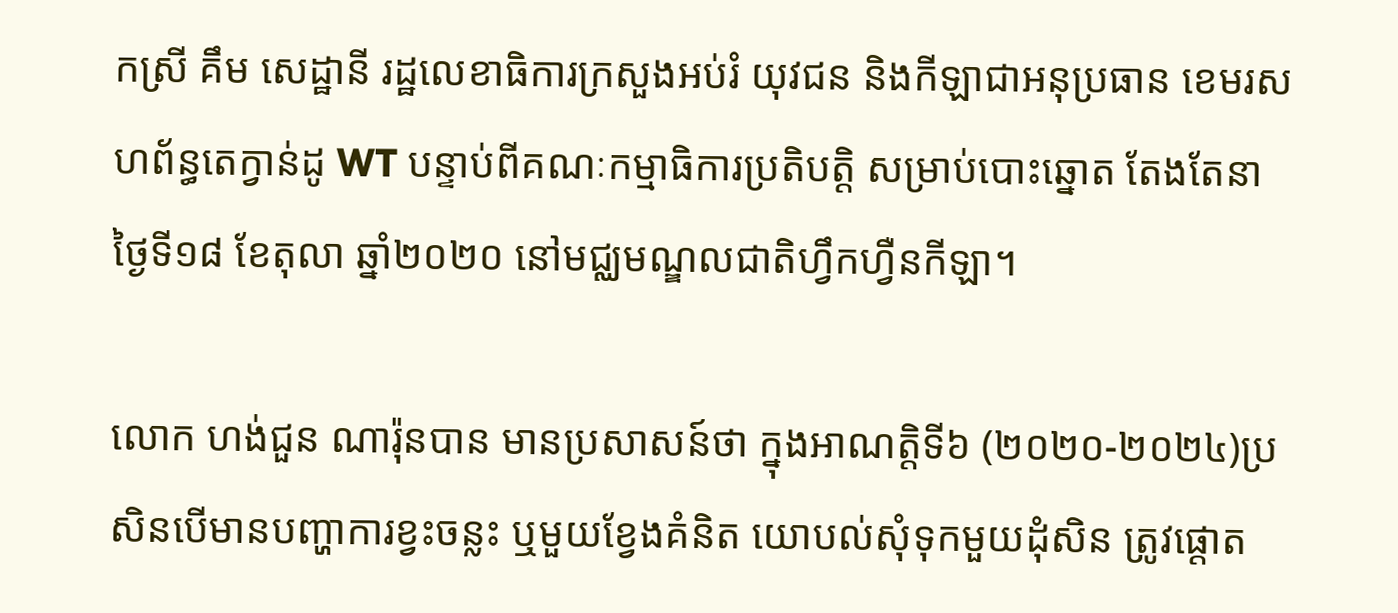កស្រី គឹម សេដ្ឋានី រដ្ឋលេខាធិការក្រសួងអប់រំ យុវជន និងកីឡាជាអនុប្រធាន ខេមរសហព័ន្ធតេក្វាន់ដូ WT បន្ទាប់ពីគណៈកម្មាធិការប្រតិបត្តិ សម្រាប់បោះឆ្នោត តែងតែនាថ្ងៃទី១៨ ខែតុលា ឆ្នាំ២០២០ នៅមជ្ឈមណ្ឌលជាតិហ្វឹកហ្វឺនកីឡា។

លោក ហង់ជួន ណារ៉ុនបាន មានប្រសាសន៍ថា ក្នុងអាណត្តិទី៦ (២០២០-២០២៤)ប្រសិនបើមានបញ្ហាការខ្វះចន្លះ ឬមួយខ្វែងគំនិត យោបល់សុំទុកមួយដុំសិន ត្រូវផ្តោត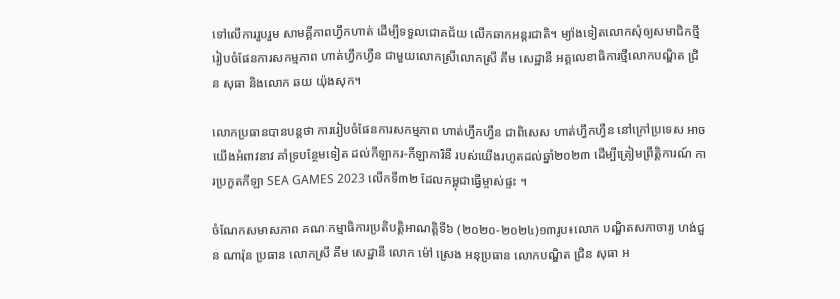ទៅលើការរួបរួម សាមគ្គីភាពហ្វឹកហាត់ ដើម្បីទទួលជោគជ័យ លើកឆាកអន្តរជាតិ។ ម្យ៉ាងទៀតលោកសុំឲ្យសមាជិកថ្មី រៀបចំផែនការសកម្មភាព ហាត់ហ្វឹកហ្វឺន ជាមួយលោកស្រីលោកស្រី គឹម សេដ្ឋានី អគ្គលេខាធិការថ្មីលោកបណ្ឌិត ជ្រិន សុធា និងលោក ឆយ យ៉ុងសុក។

លោកប្រធានបានបន្តថា ការរៀបចំផែនការសកម្មភាព ហាត់ហ្វឹកហ្វឺន ជាពិសេស ហាត់ហ្វឹកហ្វឺន នៅក្រៅប្រទេស អាចយើងអំពាវនាវ គាំទ្របន្ថែមទៀត ដល់កីឡាករ-កីឡាការិនី របស់យើងរហូតដល់ឆ្នាំ២០២៣ ដើម្បីត្រៀមព្រឹត្តិការណ៍ ការប្រកួតកីឡា SEA GAMES 2023 លើកទី៣២ ដែលកម្ពុជាធ្វើម្ចាស់ផ្ទះ ។

ចំណែកសមាសភាព គណៈកម្មាធិការប្រតិបត្តិអាណត្តិទី៦ (២០២០-២០២៤)១៣រូប៖លោក បណ្ឌិតសភាចារ្យ ហង់ជួន ណារ៉ុន ប្រធាន លោកស្រី គឹម សេដ្ឋានី លោក ម៉ៅ ស្រេង អនុប្រធាន លោកបណ្ឌិត ជ្រិន សុធា អ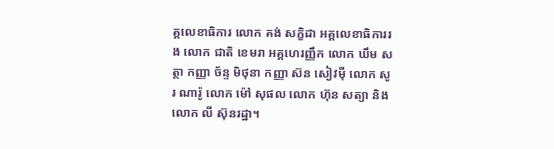គ្គលេខាធិការ លោក គង់ សក្ខិដា អគ្គលេខាធិការរង លោក ជាតិ ខេមរា អគ្គហេរញ្ញឹក លោក ឃឹម សត្ថា កញ្ញា ច័ន្ទ មិថុនា កញ្ញា ស៊ន សៀវម៉ី លោក សូរ ណារ៉ូ លោក ម៉ៅ សុផល លោក ហ៊ុន សត្យា និងលោក លី ស៊ុនរដ្ឋា។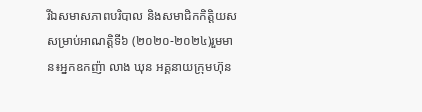រីឯសមាសភាពបរិបាល និងសមាជិកកិត្តិយស សម្រាប់អាណត្តិទី៦ (២០២០-២០២៤)រួមមាន៖អ្នកឧកញ៉ា លាង ឃុន អគ្គនាយក្រុមហ៊ុន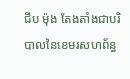ជីប ម៉ុង តែងតាំងជាបរិបាលនៃខេមរសហព័ន្ធ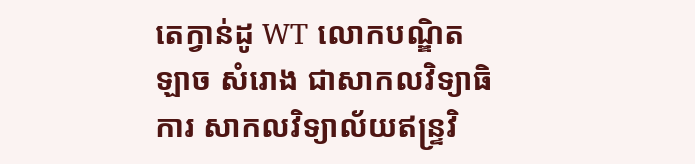តេក្វាន់ដូ WT លោកបណ្ឌិត ឡាច សំរោង ជាសាកលវិទ្យាធិការ សាកលវិទ្យាល័យឥន្ទ្រវិ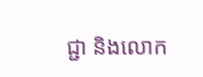ជ្ជា និងលោក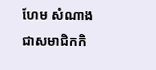ហែម សំណាង ជាសមាជិកកិ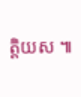ត្តិយស ៕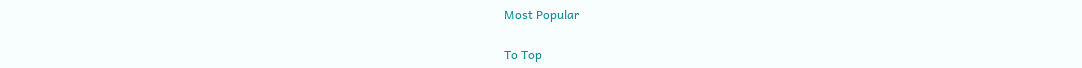Most Popular

To Top